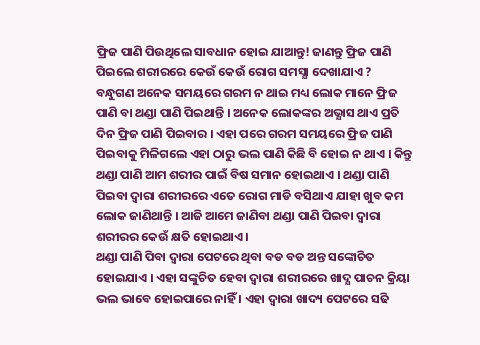ଫ୍ରିଜ ପାଣି ପିଉଥିଲେ ସାବଧାନ ହୋଇ ଯାଆନ୍ତୁ! ଜାଣନ୍ତୁ ଫ୍ରିଜ ପାଣି ପିଇଲେ ଶରୀରରେ କେଉଁ କେଉଁ ରୋଗ ସମସ୍ଯା ଦେଖାଯାଏ ?
ବନ୍ଧୁଗଣ ଅନେକ ସମୟରେ ଗରମ ନ ଥାଇ ମଧ୍ୟ ଲୋକ ମାନେ ଫ୍ରିଜ ପାଣି ବା ଥଣ୍ଡା ପାଣି ପିଇଥାନ୍ତି । ଅନେକ ଲୋକଙ୍କର ଅଭ୍ଯାସ ଥାଏ ପ୍ରତି ଦିନ ଫ୍ରିଜ ପାଣି ପିଇବାର । ଏହା ପରେ ଗରମ ସମୟରେ ଫ୍ରିଜ ପାଣି ପିଇବାକୁ ମିଳିଗଲେ ଏହା ଠାରୁ ଭଲ ପାଣି କିଛି ବି ହୋଇ ନ ଥାଏ । କିନ୍ତୁ ଥଣ୍ଡା ପାଣି ଆମ ଶରୀର ପାଇଁ ବିଷ ସମାନ ହୋଇଥାଏ । ଥଣ୍ଡା ପାଣି ପିଇବା ଦ୍ଵାରା ଶରୀରରେ ଏତେ ରୋଗ ମାଡି ବସିଥାଏ ଯାହା ଖୁବ କମ ଲୋକ ଜାଣିଥାନ୍ତି । ଆଜି ଆମେ ଜାଣିବା ଥଣ୍ଡା ପାଣି ପିଇବା ଦ୍ଵାରା ଶରୀରର କେଉଁ କ୍ଷତି ହୋଇଥାଏ ।
ଥଣ୍ଡା ପାଣି ପିବା ଦ୍ଵାରା ପେଟରେ ଥିବା ବଡ ବଡ ଅନ୍ତ ସଙ୍କୋଚିତ ହୋଇଯାଏ । ଏହା ସଙ୍କୁଚିତ ହେବା ଦ୍ଵାରା ଶରୀରରେ ଖାଦ୍ଯ ପାଚନ କ୍ରିୟା ଭଲ ଭାବେ ହୋଇପାରେ ନାହିଁ । ଏହା ଦ୍ଵାରା ଖାଦ୍ୟ ପେଟରେ ସଢି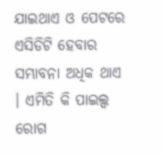ଯାଇଥାଏ ଓ ପେଟରେ ଏସିଡିଟି ହେବାର ସମ୍ଭାବନା ଅଧିକ ଥାଏ । ଏମିତି କି ପାଇଲ୍ସ ରୋଗ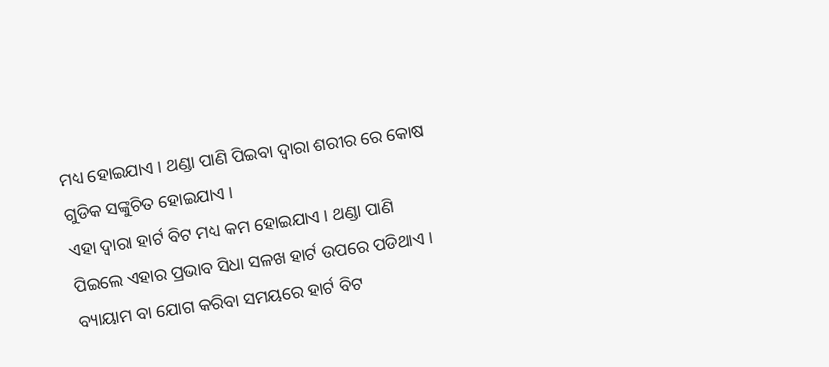ମଧ୍ୟ ହୋଇଯାଏ । ଥଣ୍ଡା ପାଣି ପିଇବା ଦ୍ଵାରା ଶରୀର ରେ କୋଷ ଗୁଡିକ ସଙ୍କୁଚିତ ହୋଇଯାଏ ।
ଏହା ଦ୍ଵାରା ହାର୍ଟ ବିଟ ମଧ୍ୟ କମ ହୋଇଯାଏ । ଥଣ୍ଡା ପାଣି ପିଇଲେ ଏହାର ପ୍ରଭାବ ସିଧା ସଳଖ ହାର୍ଟ ଉପରେ ପଡିଥାଏ । ବ୍ୟାୟାମ ବା ଯୋଗ କରିବା ସମୟରେ ହାର୍ଟ ବିଟ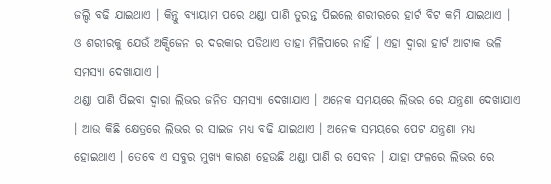ଜଲ୍ଦି ବଢି ଯାଇଥାଏ । କିନ୍ତୁ ବ୍ୟାୟାମ ପରେ ଥଣ୍ଡା ପାଣି ତୁରନ୍ତ ପିଇଲେ ଶରୀରରେ ହାର୍ଟ ବିଟ କମି ଯାଇଥାଏ । ଓ ଶରୀରକୁ ଯେଉଁ ଅକ୍ସିଜେନ ର ଦରକାର ପଡିଥାଏ ତାହା ମିଳିପାରେ ନାହିଁ । ଏହା ଦ୍ଵାରା ହାର୍ଟ ଆଟାକ ଭଳି ସମସ୍ଯା ଦେଖାଯାଏ ।
ଥଣ୍ଡା ପାଣି ପିଇବା ଦ୍ଵାରା ଲିଭର ଜନିତ ସମସ୍ଯା ଦେଖାଯାଏ । ଅନେକ ସମୟରେ ଲିଭର ରେ ଯନ୍ତ୍ରଣା ଦେଖାଯାଏ । ଆଉ କିଛି କ୍ଷେତ୍ରରେ ଲିଭର ର ସାଇଜ ମଧ୍ୟ ବଢି ଯାଇଥାଏ । ଅନେକ ସମୟରେ ପେଟ ଯନ୍ତ୍ରଣା ମଧ୍ୟ ହୋଇଥାଏ । ତେବେ ଏ ସବୁର ମୁଖ୍ୟ କାରଣ ହେଉଛି ଥଣ୍ଡା ପାଣି ର ସେବନ । ଯାହା ଫଳରେ ଲିଭର ରେ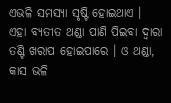ଏଭଳି ସମସ୍ଯା ସୃଷ୍ଟି ହୋଇଥାଏ ।
ଏହା ବ୍ଯତୀତ ଥଣ୍ଡା ପାଣି ପିଇବା ଦ୍ଵାରା ତଣ୍ଟି ଖରାପ ହୋଇପାରେ । ଓ ଥଣ୍ଡା, କାସ ଭଳି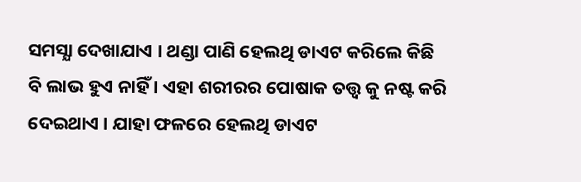ସମସ୍ଯା ଦେଖାଯାଏ । ଥଣ୍ଡା ପାଣି ହେଲଥି ଡାଏଟ କରିଲେ କିଛି ବି ଲାଭ ହୁଏ ନାହିଁ । ଏହା ଶରୀରର ପୋଷାକ ତତ୍ତ୍ଵ କୁ ନଷ୍ଟ କରି ଦେଇଥାଏ । ଯାହା ଫଳରେ ହେଲଥି ଡାଏଟ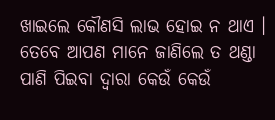ଖାଇଲେ କୌଣସି ଲାଭ ହୋଇ ନ ଥାଏ । ତେବେ ଆପଣ ମାନେ ଜାଣିଲେ ତ ଥଣ୍ଡା ପାଣି ପିଇବା ଦ୍ଵାରା କେଉଁ କେଉଁ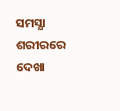ସମସ୍ଯା ଶରୀରରେ ଦେଖା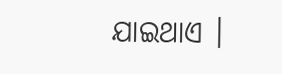ଯାଇଥାଏ ।